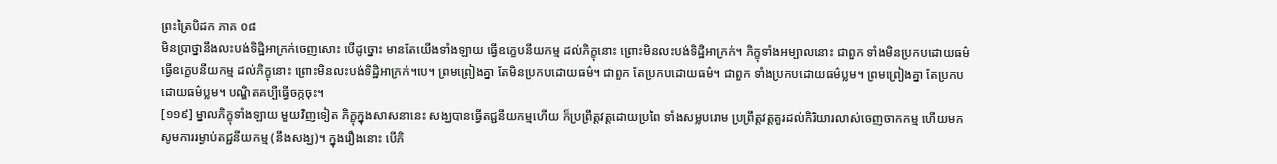ព្រះត្រៃបិដក ភាគ ០៨
មិនប្រាថ្នានឹងលះបង់ទិដ្ឋិអាក្រក់ចេញសោះ បើដូច្នោះ មានតែយើងទាំងឡាយ ធ្វើឧក្ខេបនីយកម្ម ដល់ភិក្ខុនោះ ព្រោះមិនលះបង់ទិដ្ឋិអាក្រក់។ ភិក្ខុទាំងអម្បាលនោះ ជាពួក ទាំងមិនប្រកបដោយធម៌ ធ្វើឧក្ខេបនីយកម្ម ដល់ភិក្ខុនោះ ព្រោះមិនលះបង់ទិដ្ឋិអាក្រក់។បេ។ ព្រមព្រៀងគ្នា តែមិនប្រកបដោយធម៌។ ជាពួក តែប្រកបដោយធម៌។ ជាពួក ទាំងប្រកបដោយធម៌ប្លម។ ព្រមព្រៀងគ្នា តែប្រកបដោយធម៌ប្លម។ បណ្ឌិតគប្បីធ្វើចក្កចុះ។
[១១៩] ម្នាលភិក្ខុទាំងឡាយ មួយវិញទៀត ភិក្ខុក្នុងសាសនានេះ សង្ឃបានធ្វើតជ្ជនីយកម្មហើយ ក៏ប្រព្រឹត្តវត្តដោយប្រពៃ ទាំងសម្លបរោម ប្រព្រឹត្តវត្តគួរដល់កិរិយារលាស់ចេញចាកកម្ម ហើយមកសូមការរម្ងាប់តជ្ជនីយកម្ម (នឹងសង្ឃ)។ ក្នុងរឿងនោះ បើភិ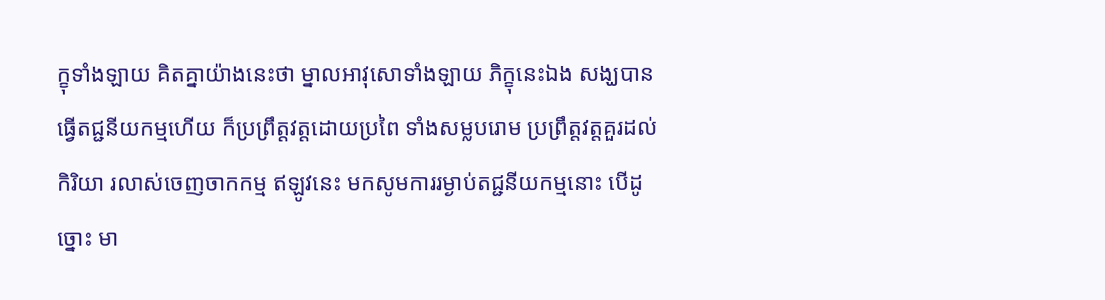ក្ខុទាំងឡាយ គិតគ្នាយ៉ាងនេះថា ម្នាលអាវុសោទាំងឡាយ ភិក្ខុនេះឯង សង្ឃបានធ្វើតជ្ជនីយកម្មហើយ ក៏ប្រព្រឹត្តវត្តដោយប្រពៃ ទាំងសម្លបរោម ប្រព្រឹត្តវត្តគួរដល់កិរិយា រលាស់ចេញចាកកម្ម ឥឡូវនេះ មកសូមការរម្ងាប់តជ្ជនីយកម្មនោះ បើដូច្នោះ មា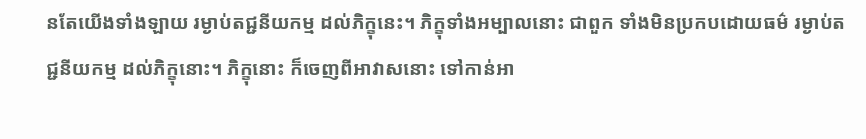នតែយើងទាំងឡាយ រម្ងាប់តជ្ជនីយកម្ម ដល់ភិក្ខុនេះ។ ភិក្ខុទាំងអម្បាលនោះ ជាពួក ទាំងមិនប្រកបដោយធម៌ រម្ងាប់តជ្ជនីយកម្ម ដល់ភិក្ខុនោះ។ ភិក្ខុនោះ ក៏ចេញពីអាវាសនោះ ទៅកាន់អា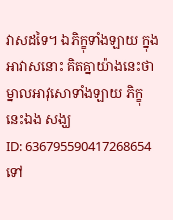វាសដទៃ។ ឯភិក្ខុទាំងឡាយ ក្នុងអាវាសនោះ គិតគ្នាយ៉ាងនេះថា ម្នាលអាវុសោទាំងឡាយ ភិក្ខុនេះឯង សង្ឃ
ID: 636795590417268654
ទៅ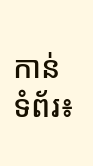កាន់ទំព័រ៖